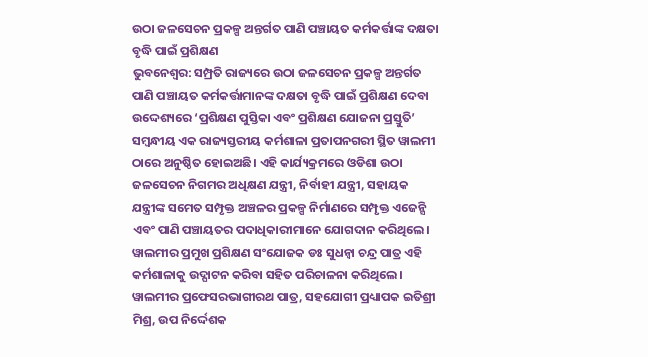ଉଠା ଜଳସେଚନ ପ୍ରକଳ୍ପ ଅନ୍ତର୍ଗତ ପାଣି ପଞ୍ଚାୟତ କର୍ମକର୍ତ୍ତାଙ୍କ ଦକ୍ଷତା ବୃଦ୍ଧି ପାଇଁ ପ୍ରଶିକ୍ଷଣ
ଭୁବନେଶ୍ୱର: ସମ୍ପ୍ରତି ରାଜ୍ୟରେ ଉଠା ଜଳସେଚନ ପ୍ରକଳ୍ପ ଅନ୍ତର୍ଗତ ପାଣି ପଞ୍ଚାୟତ କର୍ମକର୍ତ୍ତାମାନଙ୍କ ଦକ୍ଷତା ବୃଦ୍ଧି ପାଇଁ ପ୍ରଶିକ୍ଷଣ ଦେବା ଉଦ୍ଦେଶ୍ୟରେ ‘ପ୍ରଶିକ୍ଷଣ ପୁସ୍ତିକା ଏବଂ ପ୍ରଶିକ୍ଷଣ ଯୋଜନା ପ୍ରସ୍ତୁତି’ ସମ୍ବନ୍ଧୀୟ ଏକ ରାଜ୍ୟସ୍ତରୀୟ କର୍ମଶାଳା ପ୍ରତାପନଗରୀ ସ୍ଥିତ ୱାଲମୀ ଠାରେ ଅନୁଷ୍ଠିତ ହୋଇଅଛି। ଏହି କାର୍ଯ୍ୟକ୍ରମରେ ଓଡିଶା ଉଠା ଜଳସେଚନ ନିଗମର ଅଧିକ୍ଷଣ ଯନ୍ତ୍ରୀ, ନିର୍ବାହୀ ଯନ୍ତ୍ରୀ, ସହାୟକ ଯନ୍ତ୍ରୀଙ୍କ ସମେତ ସମ୍ପୃକ୍ତ ଅଞ୍ଚଳର ପ୍ରକଳ୍ପ ନିର୍ମାଣରେ ସମ୍ପୃକ୍ତ ଏଜେନ୍ସି ଏବଂ ପାଣି ପଞ୍ଚାୟତର ପଦାଧିକାରୀମାନେ ଯୋଗଦାନ କରିଥିଲେ। ୱାଲମୀର ପ୍ରମୁଖ ପ୍ରଶିକ୍ଷଣ ସଂଯୋଜକ ଡଃ ସୁଧନ୍ୱା ଚନ୍ଦ୍ର ପାତ୍ର ଏହି କର୍ମଶାଳାକୁ ଉଦ୍ଘାଟନ କରିବା ସହିତ ପରିଚାଳନା କରିଥିଲେ। ୱାଲମୀର ପ୍ରଫେସରଭାଗୀରଥ ପାତ୍ର, ସହଯୋଗୀ ପ୍ରଧ୍ୟାପକ ଇତିଶ୍ରୀ ମିଶ୍ର, ଉପ ନିର୍ଦ୍ଦେଶକ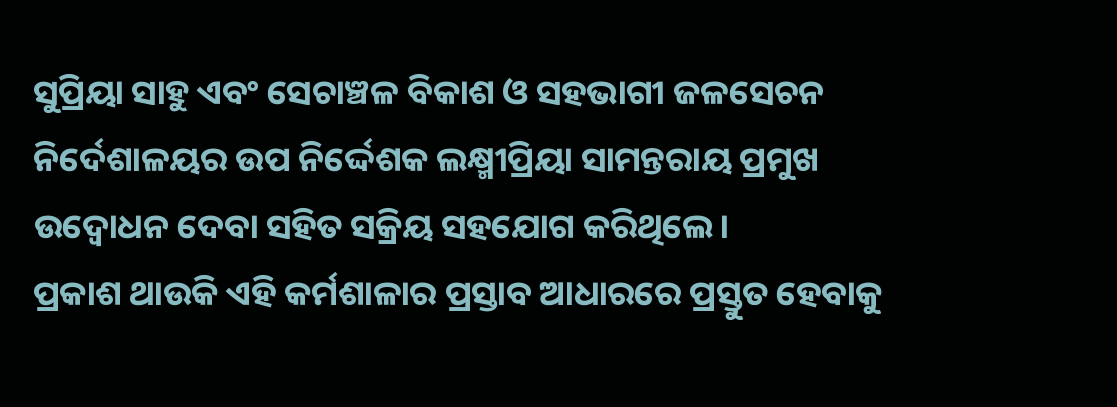ସୁପ୍ରିୟା ସାହୁ ଏବଂ ସେଚାଞ୍ଚଳ ବିକାଶ ଓ ସହଭାଗୀ ଜଳସେଚନ ନିର୍ଦେଶାଳୟର ଉପ ନିର୍ଦ୍ଦେଶକ ଲକ୍ଷ୍ମୀପ୍ରିୟା ସାମନ୍ତରାୟ ପ୍ରମୁଖ ଉଦ୍ବୋଧନ ଦେବା ସହିତ ସକ୍ରିୟ ସହଯୋଗ କରିଥିଲେ।
ପ୍ରକାଶ ଥାଉକି ଏହି କର୍ମଶାଳାର ପ୍ରସ୍ତାବ ଆଧାରରେ ପ୍ରସ୍ତୁତ ହେବାକୁ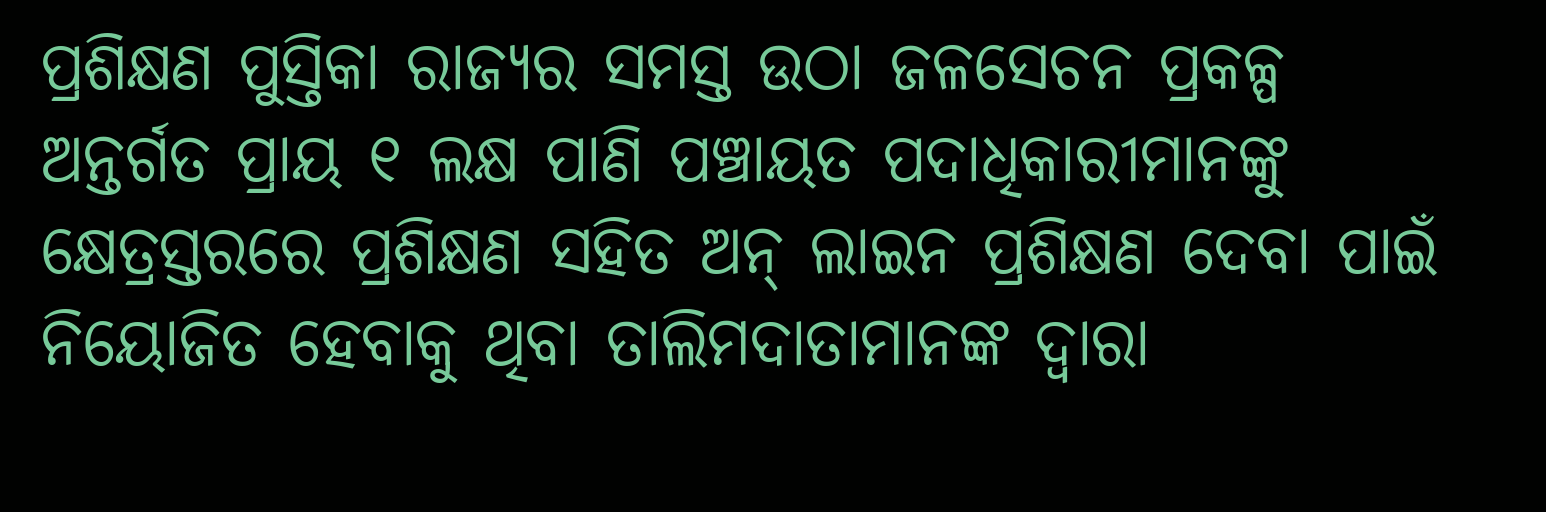ପ୍ରଶିକ୍ଷଣ ପୁସ୍ତିକା ରାଜ୍ୟର ସମସ୍ତ ଉଠା ଜଳସେଚନ ପ୍ରକଳ୍ପ ଅନ୍ତର୍ଗତ ପ୍ରାୟ ୧ ଲକ୍ଷ ପାଣି ପଞ୍ଚାୟତ ପଦାଧିକାରୀମାନଙ୍କୁ କ୍ଷେତ୍ରସ୍ତରରେ ପ୍ରଶିକ୍ଷଣ ସହିତ ଅନ୍ ଲାଇନ ପ୍ରଶିକ୍ଷଣ ଦେବା ପାଇଁ ନିୟୋଜିତ ହେବାକୁ ଥିବା ତାଲିମଦାତାମାନଙ୍କ ଦ୍ୱାରା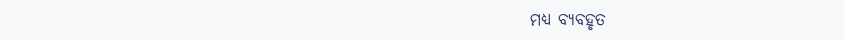ମଧ୍ୟ ବ୍ୟବହୃତ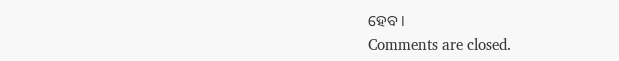ହେବ।
Comments are closed.